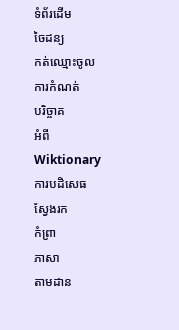ទំព័រដើម
ចៃដន្យ
កត់ឈ្មោះចូល
ការកំណត់
បរិច្ចាគ
អំពីWiktionary
ការបដិសេធ
ស្វែងរក
កំព្រា
ភាសា
តាមដាន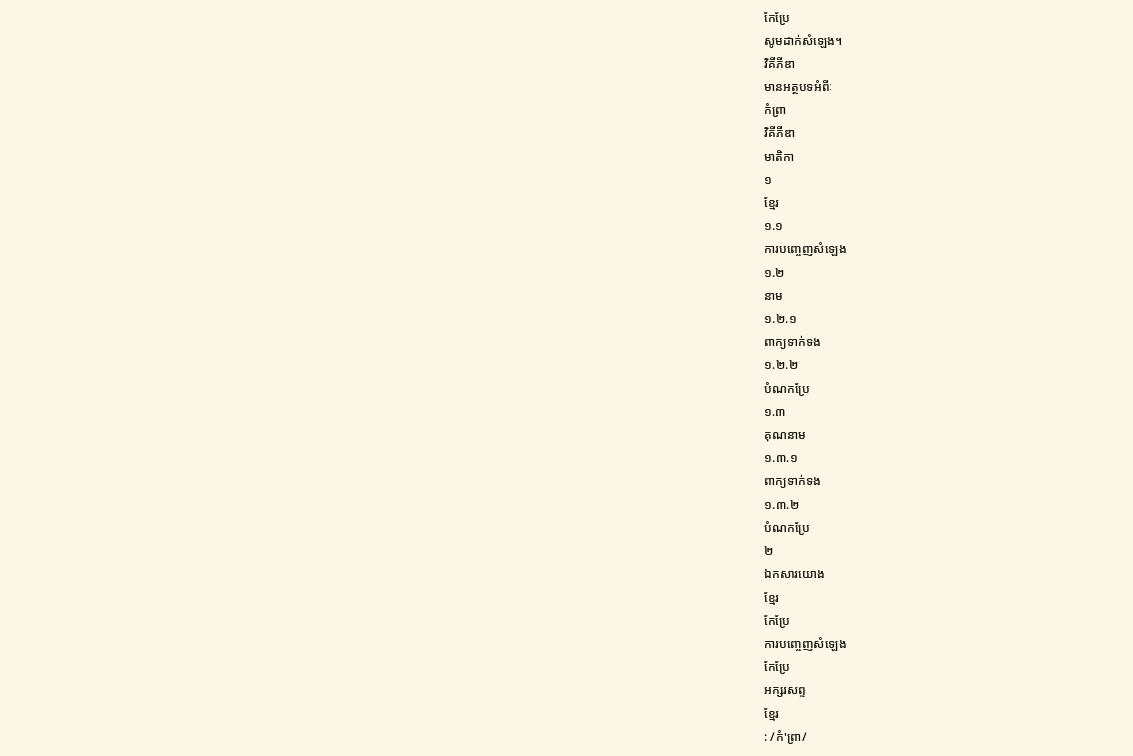កែប្រែ
សូមដាក់សំឡេង។
វិគីភីឌា
មានអត្ថបទអំពីៈ
កំព្រា
វិគីភីឌា
មាតិកា
១
ខ្មែរ
១.១
ការបញ្ចេញសំឡេង
១.២
នាម
១.២.១
ពាក្យទាក់ទង
១.២.២
បំណកប្រែ
១.៣
គុណនាម
១.៣.១
ពាក្យទាក់ទង
១.៣.២
បំណកប្រែ
២
ឯកសារយោង
ខ្មែរ
កែប្រែ
ការបញ្ចេញសំឡេង
កែប្រែ
អក្សរសព្ទ
ខ្មែរ
: /កំ'ព្រា/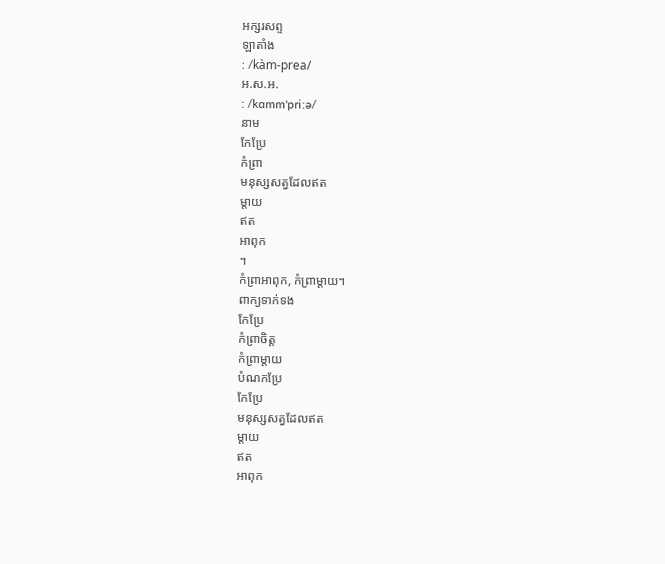អក្សរសព្ទ
ឡាតាំង
: /kàm-prea/
អ.ស.អ.
: /kɑmm'priːə/
នាម
កែប្រែ
កំព្រា
មនុស្សសត្វដែលឥត
ម្ដាយ
ឥត
អាពុក
។
កំព្រាអាពុក, កំព្រាម្ដាយ។
ពាក្យទាក់ទង
កែប្រែ
កំព្រាចិត្ត
កំព្រាម្ដាយ
បំណកប្រែ
កែប្រែ
មនុស្សសត្វដែលឥត
ម្ដាយ
ឥត
អាពុក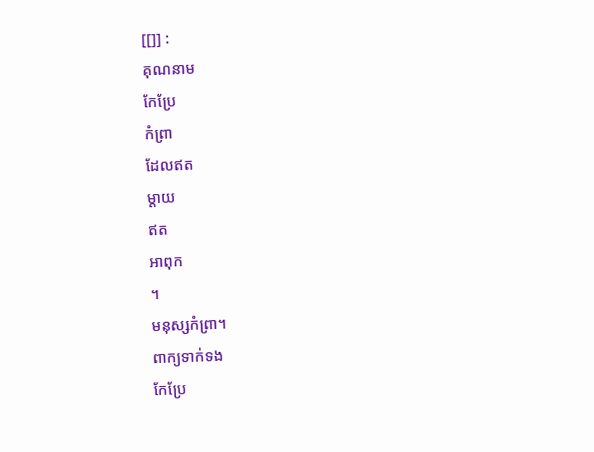[[]] :
គុណនាម
កែប្រែ
កំព្រា
ដែលឥត
ម្ដាយ
ឥត
អាពុក
។
មនុស្សកំព្រា។
ពាក្យទាក់ទង
កែប្រែ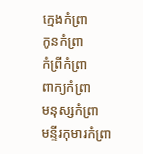ក្មេងកំព្រា
កូនកំព្រា
កំព្រីកំព្រា
ពាក្យកំព្រា
មនុស្សកំព្រា
មន្ទីរកុមារកំព្រា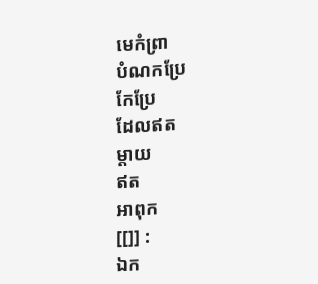មេកំព្រា
បំណកប្រែ
កែប្រែ
ដែលឥត
ម្ដាយ
ឥត
អាពុក
[[]] :
ឯក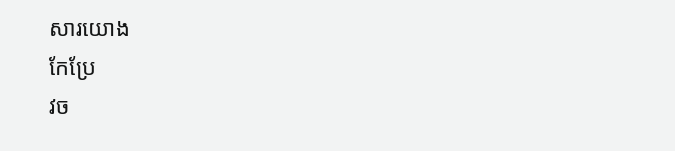សារយោង
កែប្រែ
វច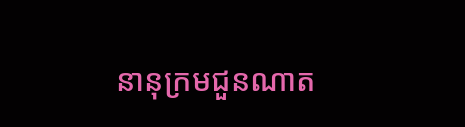នានុក្រមជួនណាត